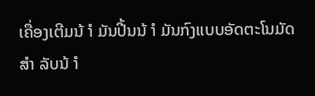ເຄື່ອງເຕີມນ້ ຳ ມັນປີ້ນນ້ ຳ ມັນກົງແບບອັດຕະໂນມັດ ສຳ ລັບນ້ ຳ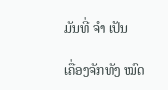ມັນທີ່ ຈຳ ເປັນ

ເຄື່ອງຈັກທັງ ໝົດ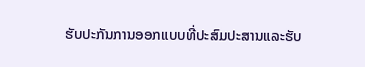ຮັບປະກັນການອອກແບບທີ່ປະສົມປະສານແລະຮັບ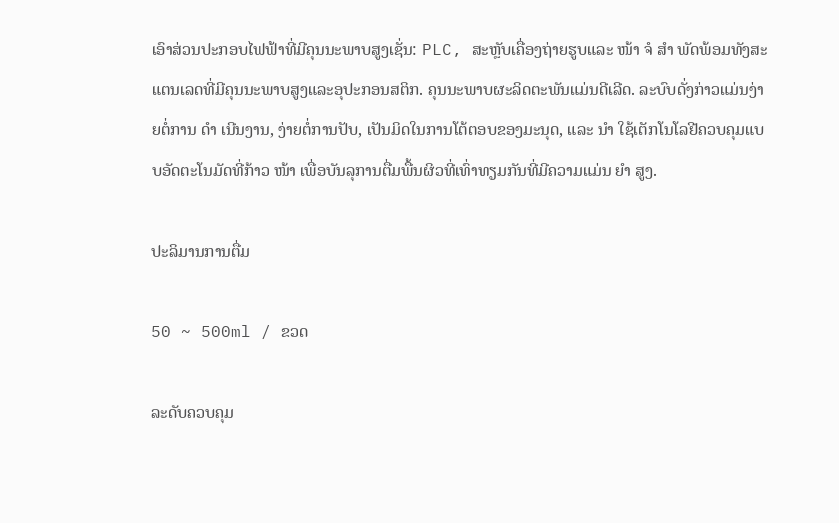ເອົາສ່ວນປະກອບໄຟຟ້າທີ່ມີຄຸນນະພາບສູງເຊັ່ນ: PLC, ສະຫຼັບເຄື່ອງຖ່າຍຮູບແລະ ໜ້າ ຈໍ ສຳ ພັດພ້ອມທັງສະແຕນເລດທີ່ມີຄຸນນະພາບສູງແລະອຸປະກອນສຕິກ. ຄຸນນະພາບຜະລິດຕະພັນແມ່ນດີເລີດ. ລະບົບດັ່ງກ່າວແມ່ນງ່າຍຕໍ່ການ ດຳ ເນີນງານ, ງ່າຍຕໍ່ການປັບ, ເປັນມິດໃນການໂຕ້ຕອບຂອງມະນຸດ, ແລະ ນຳ ໃຊ້ເຕັກໂນໂລຢີຄວບຄຸມແບບອັດຕະໂນມັດທີ່ກ້າວ ໜ້າ ເພື່ອບັນລຸການຕື່ມພື້ນຜິວທີ່ເທົ່າທຽມກັນທີ່ມີຄວາມແມ່ນ ຍຳ ສູງ.

ປະລິມານການຕື່ມ

50 ~ 500ml / ຂວດ

ລະດັບຄວບຄຸມ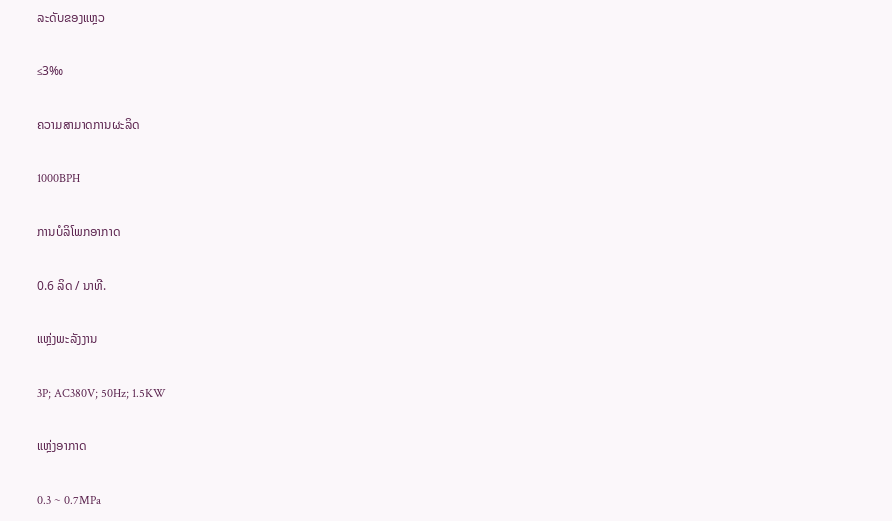ລະດັບຂອງແຫຼວ

≤3‰

ຄວາມສາມາດການຜະລິດ

1000BPH

ການບໍລິໂພກອາກາດ

0.6 ລິດ / ນາທີ.

ແຫຼ່ງພະລັງງານ

3P; AC380V; 50Hz; 1.5KW

ແຫຼ່ງອາກາດ

0.3 ~ 0.7MPa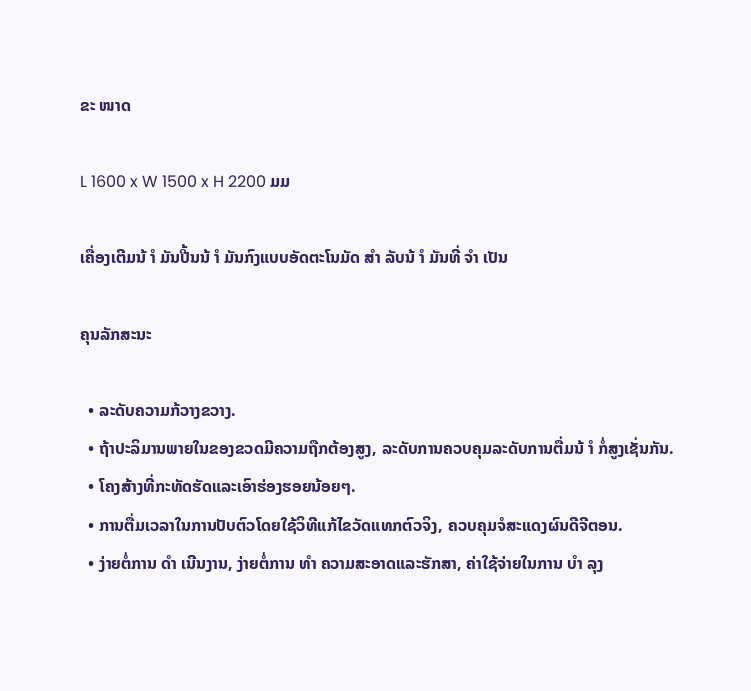ຂະ ໜາດ

L 1600 x W 1500 x H 2200 ມມ

ເຄື່ອງເຕີມນ້ ຳ ມັນປີ້ນນ້ ຳ ມັນກົງແບບອັດຕະໂນມັດ ສຳ ລັບນ້ ຳ ມັນທີ່ ຈຳ ເປັນ

ຄຸນລັກສະນະ

  • ລະດັບຄວາມກ້ວາງຂວາງ.
  • ຖ້າປະລິມານພາຍໃນຂອງຂວດມີຄວາມຖືກຕ້ອງສູງ, ລະດັບການຄວບຄຸມລະດັບການຕື່ມນ້ ຳ ກໍ່ສູງເຊັ່ນກັນ.
  • ໂຄງສ້າງທີ່ກະທັດຮັດແລະເອົາຮ່ອງຮອຍນ້ອຍໆ.
  • ການຕື່ມເວລາໃນການປັບຕົວໂດຍໃຊ້ວິທີແກ້ໄຂວັດແທກຕົວຈິງ, ຄວບຄຸມຈໍສະແດງຜົນດີຈີຕອນ.
  • ງ່າຍຕໍ່ການ ດຳ ເນີນງານ, ງ່າຍຕໍ່ການ ທຳ ຄວາມສະອາດແລະຮັກສາ, ຄ່າໃຊ້ຈ່າຍໃນການ ບຳ ລຸງ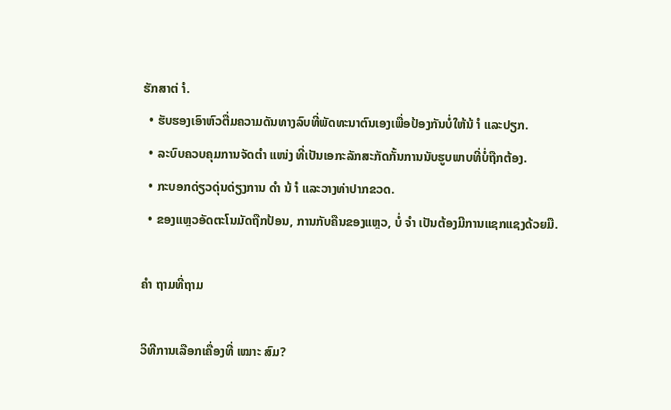ຮັກສາຕ່ ຳ.
  • ຮັບຮອງເອົາຫົວຕື່ມຄວາມດັນທາງລົບທີ່ພັດທະນາຕົນເອງເພື່ອປ້ອງກັນບໍ່ໃຫ້ນ້ ຳ ແລະປຽກ.
  • ລະບົບຄວບຄຸມການຈັດຕໍາ ແໜ່ງ ທີ່ເປັນເອກະລັກສະກັດກັ້ນການນັບຮູບພາບທີ່ບໍ່ຖືກຕ້ອງ.
  • ກະບອກດ່ຽວດຸ່ນດ່ຽງການ ດຳ ນ້ ຳ ແລະວາງທ່າປາກຂວດ.
  • ຂອງແຫຼວອັດຕະໂນມັດຖືກປ້ອນ, ການກັບຄືນຂອງແຫຼວ, ບໍ່ ຈຳ ເປັນຕ້ອງມີການແຊກແຊງດ້ວຍມື.

ຄຳ ຖາມທີ່ຖາມ

ວິທີການເລືອກເຄື່ອງທີ່ ເໝາະ ສົມ?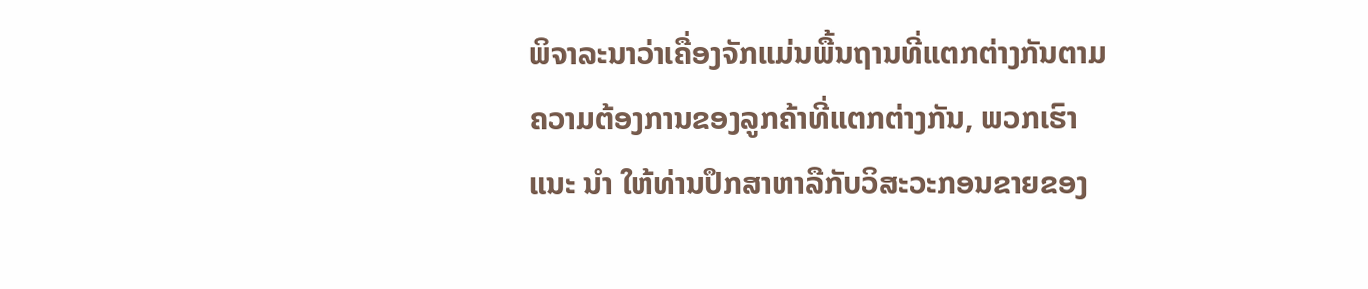ພິຈາລະນາວ່າເຄື່ອງຈັກແມ່ນພື້ນຖານທີ່ແຕກຕ່າງກັນຕາມຄວາມຕ້ອງການຂອງລູກຄ້າທີ່ແຕກຕ່າງກັນ, ພວກເຮົາແນະ ນຳ ໃຫ້ທ່ານປຶກສາຫາລືກັບວິສະວະກອນຂາຍຂອງ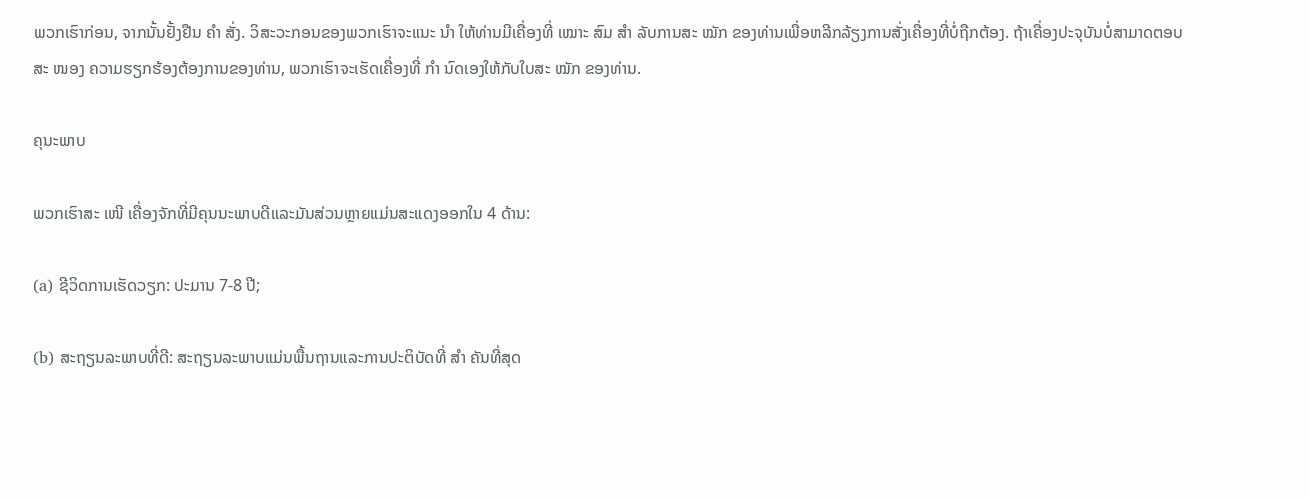ພວກເຮົາກ່ອນ, ຈາກນັ້ນຢັ້ງຢືນ ຄຳ ສັ່ງ. ວິສະວະກອນຂອງພວກເຮົາຈະແນະ ນຳ ໃຫ້ທ່ານມີເຄື່ອງທີ່ ເໝາະ ສົມ ສຳ ລັບການສະ ໝັກ ຂອງທ່ານເພື່ອຫລີກລ້ຽງການສັ່ງເຄື່ອງທີ່ບໍ່ຖືກຕ້ອງ. ຖ້າເຄື່ອງປະຈຸບັນບໍ່ສາມາດຕອບສະ ໜອງ ຄວາມຮຽກຮ້ອງຕ້ອງການຂອງທ່ານ, ພວກເຮົາຈະເຮັດເຄື່ອງທີ່ ກຳ ນົດເອງໃຫ້ກັບໃບສະ ໝັກ ຂອງທ່ານ.

ຄຸນະພາບ

ພວກເຮົາສະ ເໜີ ເຄື່ອງຈັກທີ່ມີຄຸນນະພາບດີແລະມັນສ່ວນຫຼາຍແມ່ນສະແດງອອກໃນ 4 ດ້ານ:

(a) ຊີວິດການເຮັດວຽກ: ປະມານ 7-8 ປີ;

(b) ສະຖຽນລະພາບທີ່ດີ: ສະຖຽນລະພາບແມ່ນພື້ນຖານແລະການປະຕິບັດທີ່ ສຳ ຄັນທີ່ສຸດ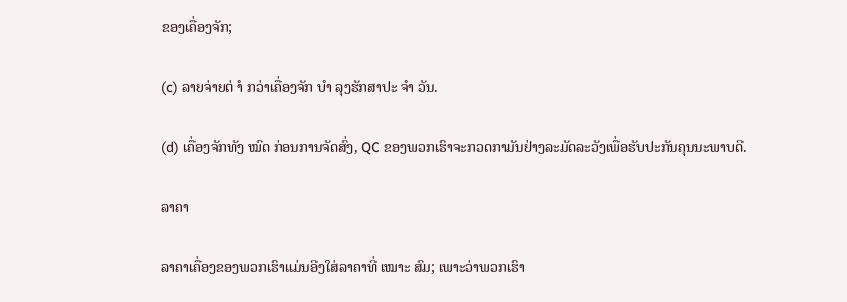ຂອງເຄື່ອງຈັກ;

(c) ລາຍຈ່າຍຕ່ ຳ ກວ່າເຄື່ອງຈັກ ບຳ ລຸງຮັກສາປະ ຈຳ ວັນ.

(d) ເຄື່ອງຈັກທັງ ໝົດ ກ່ອນການຈັດສົ່ງ, QC ຂອງພວກເຮົາຈະກວດກາມັນຢ່າງລະມັດລະວັງເພື່ອຮັບປະກັນຄຸນນະພາບດີ.

ລາຄາ

ລາຄາເຄື່ອງຂອງພວກເຮົາແມ່ນອີງໃສ່ລາຄາທີ່ ເໝາະ ສົມ; ເພາະວ່າພວກເຮົາ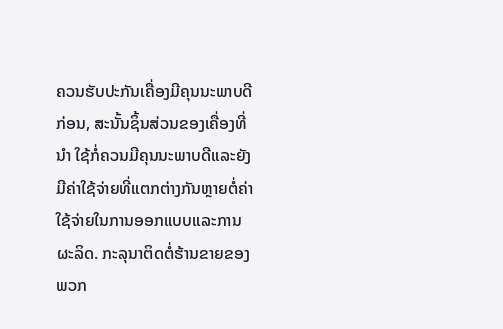ຄວນຮັບປະກັນເຄື່ອງມີຄຸນນະພາບດີກ່ອນ, ສະນັ້ນຊິ້ນສ່ວນຂອງເຄື່ອງທີ່ ນຳ ໃຊ້ກໍ່ຄວນມີຄຸນນະພາບດີແລະຍັງມີຄ່າໃຊ້ຈ່າຍທີ່ແຕກຕ່າງກັນຫຼາຍຕໍ່ຄ່າໃຊ້ຈ່າຍໃນການອອກແບບແລະການຜະລິດ. ກະລຸນາຕິດຕໍ່ຮ້ານຂາຍຂອງພວກ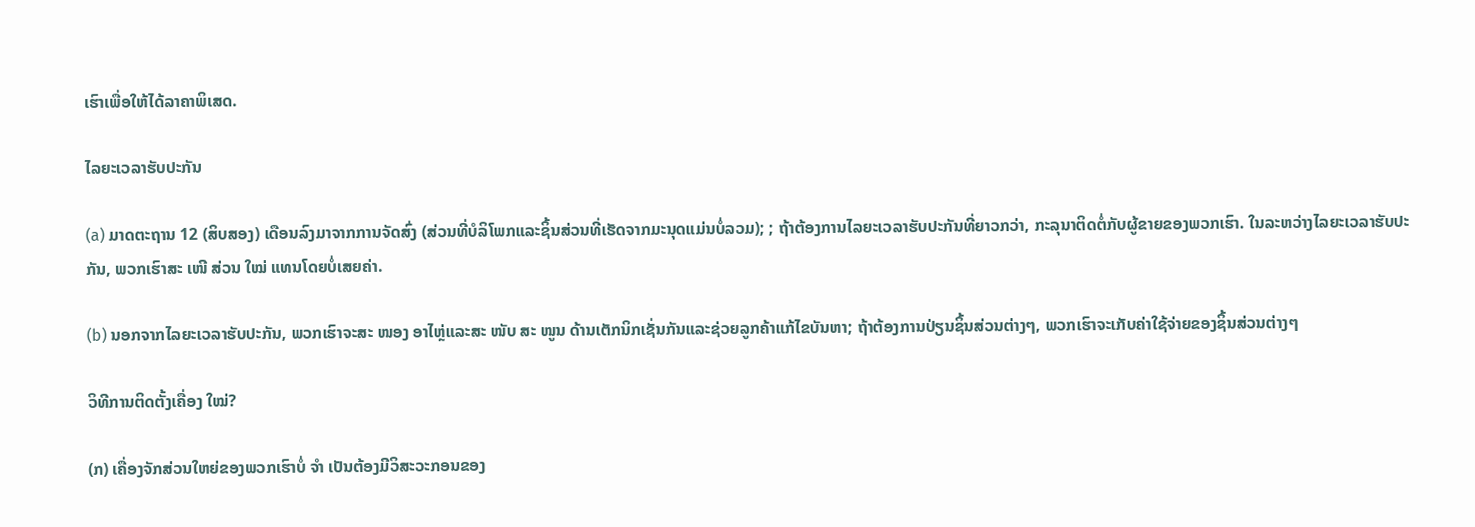ເຮົາເພື່ອໃຫ້ໄດ້ລາຄາພິເສດ.

ໄລຍະເວລາຮັບປະກັນ

(a) ມາດຕະຖານ 12 (ສິບສອງ) ເດືອນລົງມາຈາກການຈັດສົ່ງ (ສ່ວນທີ່ບໍລິໂພກແລະຊິ້ນສ່ວນທີ່ເຮັດຈາກມະນຸດແມ່ນບໍ່ລວມ); ; ຖ້າຕ້ອງການໄລຍະເວລາຮັບປະກັນທີ່ຍາວກວ່າ, ກະລຸນາຕິດຕໍ່ກັບຜູ້ຂາຍຂອງພວກເຮົາ. ໃນລະຫວ່າງໄລຍະເວລາຮັບປະກັນ, ພວກເຮົາສະ ເໜີ ສ່ວນ ໃໝ່ ແທນໂດຍບໍ່ເສຍຄ່າ.

(b) ນອກຈາກໄລຍະເວລາຮັບປະກັນ, ພວກເຮົາຈະສະ ໜອງ ອາໄຫຼ່ແລະສະ ໜັບ ສະ ໜູນ ດ້ານເຕັກນິກເຊັ່ນກັນແລະຊ່ວຍລູກຄ້າແກ້ໄຂບັນຫາ; ຖ້າຕ້ອງການປ່ຽນຊິ້ນສ່ວນຕ່າງໆ, ພວກເຮົາຈະເກັບຄ່າໃຊ້ຈ່າຍຂອງຊິ້ນສ່ວນຕ່າງໆ

ວິທີການຕິດຕັ້ງເຄື່ອງ ໃໝ່?

(ກ) ເຄື່ອງຈັກສ່ວນໃຫຍ່ຂອງພວກເຮົາບໍ່ ຈຳ ເປັນຕ້ອງມີວິສະວະກອນຂອງ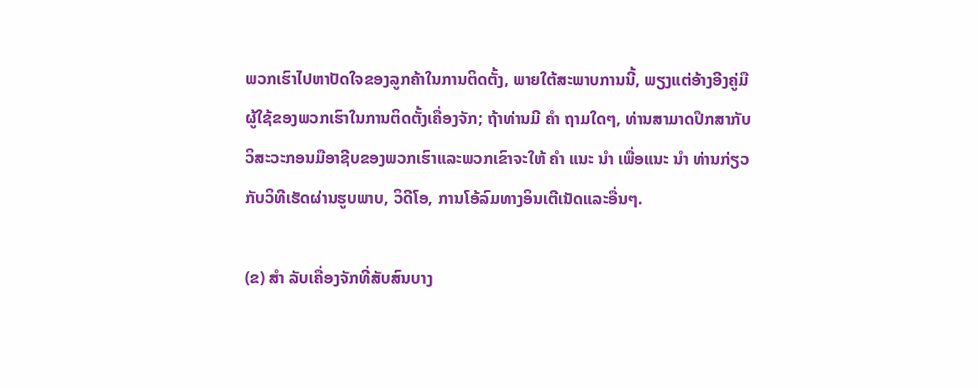ພວກເຮົາໄປຫາປັດໃຈຂອງລູກຄ້າໃນການຕິດຕັ້ງ, ພາຍໃຕ້ສະພາບການນີ້, ພຽງແຕ່ອ້າງອີງຄູ່ມືຜູ້ໃຊ້ຂອງພວກເຮົາໃນການຕິດຕັ້ງເຄື່ອງຈັກ; ຖ້າທ່ານມີ ຄຳ ຖາມໃດໆ, ທ່ານສາມາດປຶກສາກັບວິສະວະກອນມືອາຊີບຂອງພວກເຮົາແລະພວກເຂົາຈະໃຫ້ ຄຳ ແນະ ນຳ ເພື່ອແນະ ນຳ ທ່ານກ່ຽວກັບວິທີເຮັດຜ່ານຮູບພາບ, ວິດີໂອ, ການໂອ້ລົມທາງອິນເຕີເນັດແລະອື່ນໆ.

(ຂ) ສຳ ລັບເຄື່ອງຈັກທີ່ສັບສົນບາງ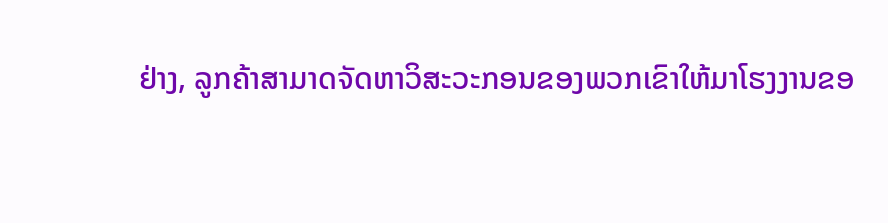ຢ່າງ, ລູກຄ້າສາມາດຈັດຫາວິສະວະກອນຂອງພວກເຂົາໃຫ້ມາໂຮງງານຂອ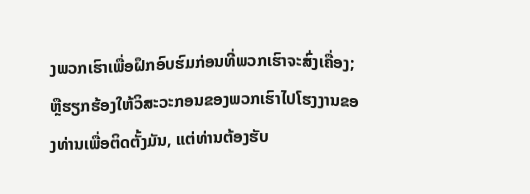ງພວກເຮົາເພື່ອຝຶກອົບຮົມກ່ອນທີ່ພວກເຮົາຈະສົ່ງເຄື່ອງ; ຫຼືຮຽກຮ້ອງໃຫ້ວິສະວະກອນຂອງພວກເຮົາໄປໂຮງງານຂອງທ່ານເພື່ອຕິດຕັ້ງມັນ, ແຕ່ທ່ານຕ້ອງຮັບ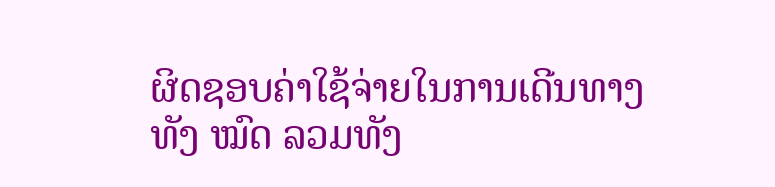ຜິດຊອບຄ່າໃຊ້ຈ່າຍໃນການເດີນທາງທັງ ໝົດ ລວມທັງ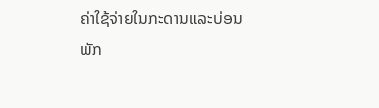ຄ່າໃຊ້ຈ່າຍໃນກະດານແລະບ່ອນພັກ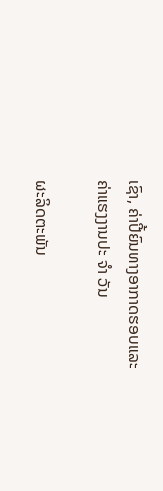ເຊົາ, ຄ່າປີ້ຍົນທາງອາກາດຮອບແລະຄ່າແຮງງານປະ ຈຳ ວັນ

ຜະລິດຕະພັນ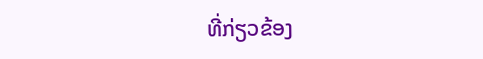ທີ່ກ່ຽວຂ້ອງ